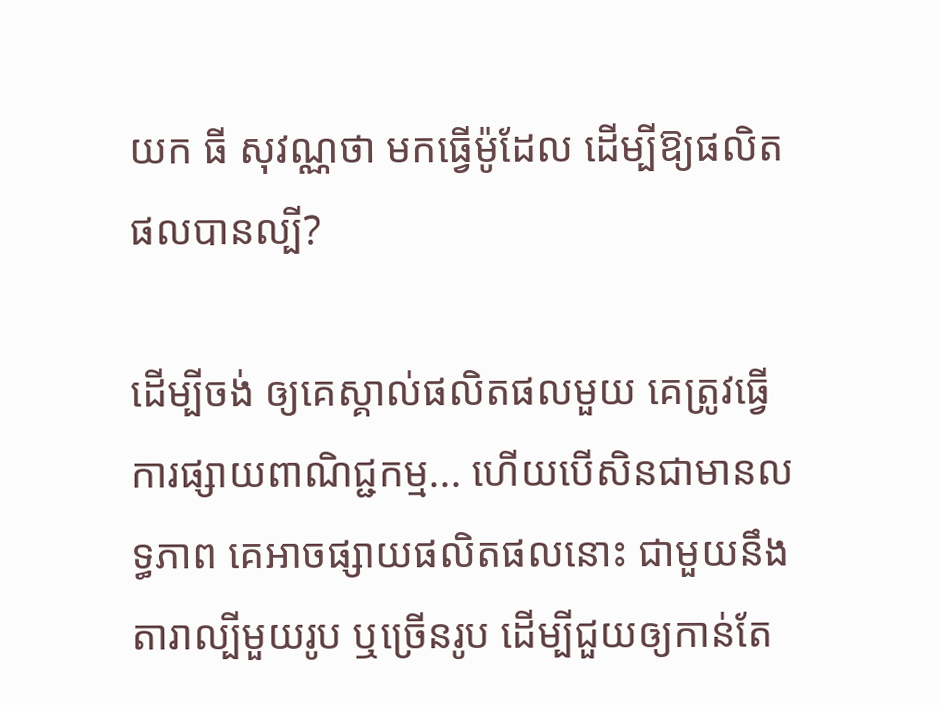យក ធី សុវណ្ណថា មកធ្វើម៉ូដែល ដើម្បីឱ្យផលិតផលបានល្បី?

ដើម្បីចង់ ឲ្យគេស្គាល់ផលិតផលមួយ គេត្រូវធ្វើការផ្សាយពាណិជ្ជកម្ម... ហើយបើសិនជាមានលទ្ធភាព គេអាចផ្សាយផលិតផលនោះ ជាមួយនឹងតារាល្បីមួយរូប ឬច្រើនរូប ដើម្បីជួយឲ្យកាន់តែ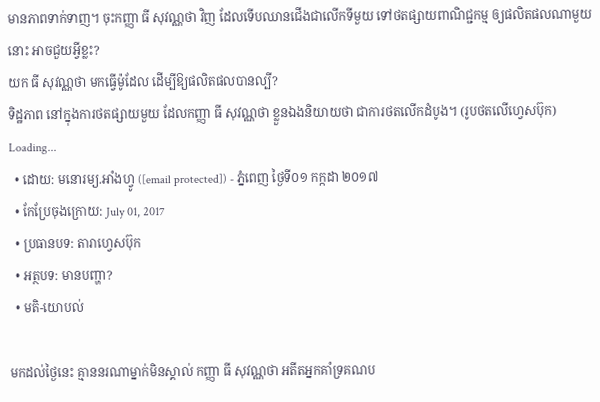មានភាពទាក់ទាញ។ ចុះកញ្ញា ធី សុវណ្ណថា វិញ ដែលទើបឈានជើងជាលើកទីមួយ ទៅថតផ្សាយពាណិជ្ជកម្ម ឲ្យផលិតផលណាមួយនោះ អាចជួយអ្វីខ្លះ?
យក ធី សុវណ្ណថា មកធ្វើម៉ូដែល ដើម្បីឱ្យផលិតផលបានល្បី?
ទិដ្ឋភាព នៅក្នុងការថតផ្សាយមួយ ដែលកញ្ញា ធី សុវណ្ណថា ខ្លួនឯងនិយាយថា ជាការថតលើកដំបូង។ (រូបថតលើហ្វេសប៊ុក)
Loading...
  • ដោយ: មនោរម្យ.អាំងហ្វូ ([email protected]) - ភ្នំពេញ ថ្ងៃទី០១ កក្កដា ២០១៧
  • កែប្រែចុងក្រោយ: July 01, 2017
  • ប្រធានបទ: តារាហ្វេសប៊ុក
  • អត្ថបទ: មានបញ្ហា?
  • មតិ-យោបល់

មកដល់ថ្ងៃនេះ គ្មាននរណាម្នាក់មិនស្គាល់ កញ្ញា ធី សុវណ្ណថា អតីតអ្នកគាំទ្រគណប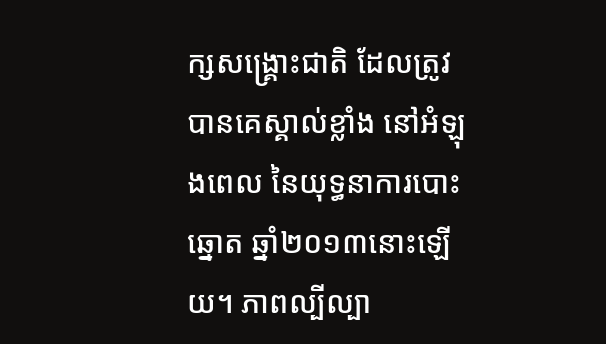ក្សសង្គ្រោះជាតិ ដែលត្រូវបានគេស្គាល់ខ្លាំង នៅអំឡុងពេល នៃយុទ្ធនាការបោះឆ្នោត ឆ្នាំ២០១៣នោះឡើយ។ ភាពល្បីល្បា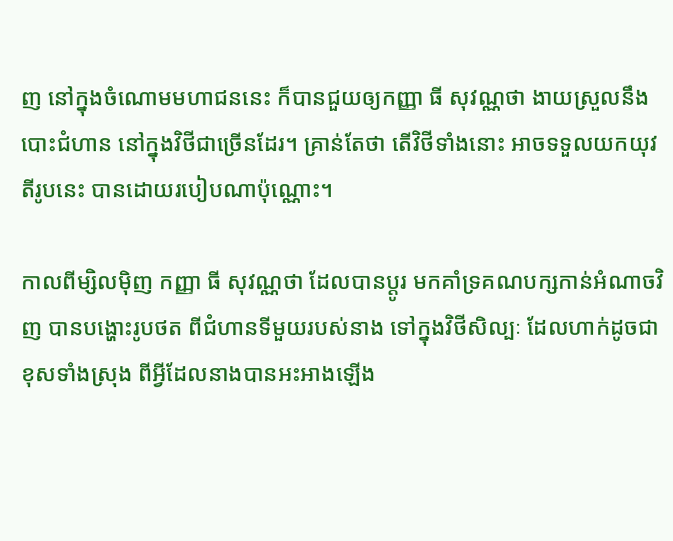ញ នៅក្នុងចំណោមមហាជននេះ ក៏បានជួយឲ្យកញ្ញា ធី សុវណ្ណថា ងាយស្រួលនឹងបោះជំហាន នៅក្នុងវិថីជាច្រើនដែរ។ គ្រាន់តែថា តើវិថីទាំងនោះ អាចទទួលយកយុវតីរូបនេះ បានដោយរបៀបណាប៉ុណ្ណោះ។

កាលពីម្សិលម៉ិញ កញ្ញា ធី សុវណ្ណថា ដែលបានប្ដូរ មកគាំទ្រគណបក្សកាន់អំណាចវិញ បានបង្ហោះរូបថត ពីជំហានទីមួយរបស់នាង ទៅក្នុងវិថីសិល្បៈ ដែលហាក់ដូចជាខុសទាំងស្រុង ពីអ្វីដែលនាងបានអះអាងឡើង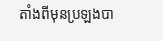តាំងពីមុនប្រឡងបា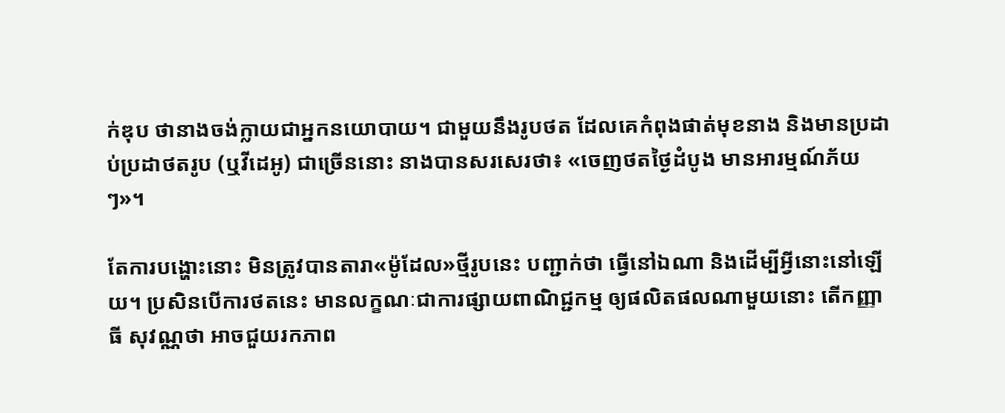ក់ឌុប ថានាងចង់ក្លាយជាអ្នកនយោបាយ។ ជាមួយនឹងរូបថត ដែលគេកំពុងផាត់មុខនាង និងមានប្រដាប់ប្រដាថតរូប (ឬវីដេអូ) ជាច្រើននោះ នាងបានសរសេរថា៖ «ចេញថតថ្ងៃដំបូង មានអារម្មណ៍ភ័យៗ»។

តែការបង្ហោះនោះ មិនត្រូវបានតារា«ម៉ូដែល»ថ្មីរូបនេះ បញ្ជាក់ថា ធ្វើនៅឯណា និងដើម្បីអ្វីនោះនៅឡើយ។ ប្រសិនបើការថតនេះ មានលក្ខណៈជាការផ្សាយពាណិជ្ជកម្ម ឲ្យផលិតផលណាមួយនោះ តើកញ្ញា ធី សុវណ្ណថា អាចជួយរកភាព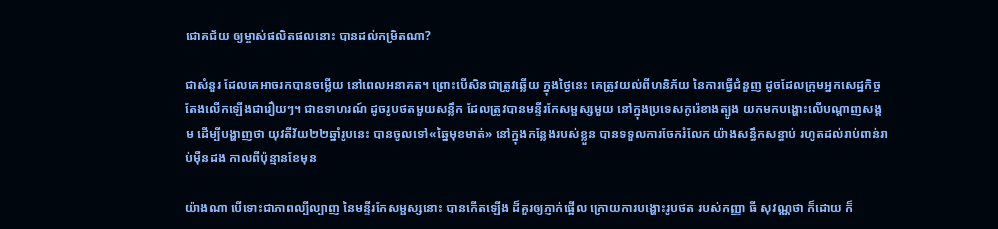ជោគជ័យ ឲ្យម្ចាស់ផលិតផលនោះ បានដល់កម្រិតណា?

ជាសំនួរ ដែលគេអាចរកបានចម្លើយ នៅពេលអនាគត។ ព្រោះបើសិនជាត្រូវឆ្លើយ ក្នុងថ្ងៃនេះ គេត្រូវយល់ពីហនិភ័យ នៃការធ្វើជំនួញ ដូចដែលក្រុមអ្នកសេដ្ឋកិច្ច តែងលើកឡើងជារឿយៗ។ ជាឧទាហរណ៍ ដូចរូបថតមួយសន្លឹក ដែលត្រូវបានមន្ទីរកែសម្ផស្សមួយ នៅក្នុងប្រទេសកូរ៉េខាងត្បូង យកមកបង្ហោះលើបណ្ដាញសង្គម ដើម្បីបង្ហាញថា យុវតីវ័យ២២ឆ្នាំរូបនេះ បានចូលទៅ«ឆ្នៃមុខមាត់» នៅក្នុងកន្លែងរបស់ខ្លួន បានទទួលការចែករំលែក យ៉ាងសន្ធឹកសន្ធាប់ រហូតដល់រាប់ពាន់រាប់ម៉ឺនដង កាលពីប៉ុន្មានខែមុន

យ៉ាងណា បើទោះជាភាពល្បីល្បាញ នៃមន្ទីរកែសម្ផស្សនោះ បានកើតឡើង ដ៏គួរឲ្យភ្ញាក់ផ្អើល ក្រោយការបង្ហោះរូបថត របស់កញ្ញា ធី សុវណ្ណថា ក៏ដោយ ក៏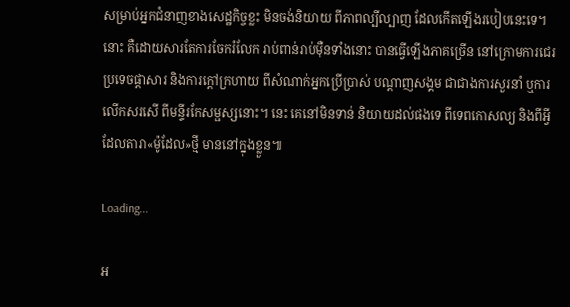សម្រាប់អ្នកជំនាញខាងសេដ្ឋកិច្ចខ្លះ មិនចង់និយាយ ពីភាពល្បីល្បាញ ដែលកើតឡើងរបៀបនេះទេ។ នោះ គឺដោយសារតែការចែករំលែក រាប់ពាន់រាប់ម៉ឺនទាំងនោះ បានធ្វើឡើងភាគច្រើន នៅក្រោមការជេរប្រទេចផ្ដាសារ និងការក្ដៅក្រហាយ ពីសំណាក់អ្នកប្រើប្រាស់ បណ្ដាញសង្គម ជាជាងការសួរនាំ ឬការលើកសរសើ ពីមន្ទីរកែសម្ផស្សនោះ។ នេះ គេនៅមិនទាន់ និយាយដល់ផងទេ ពីទេពកោសល្យ និងពីអ្វី ដែលតារា«ម៉ូដែល»ថ្មី មាននៅក្នុងខ្លួន៕

Loading...

អ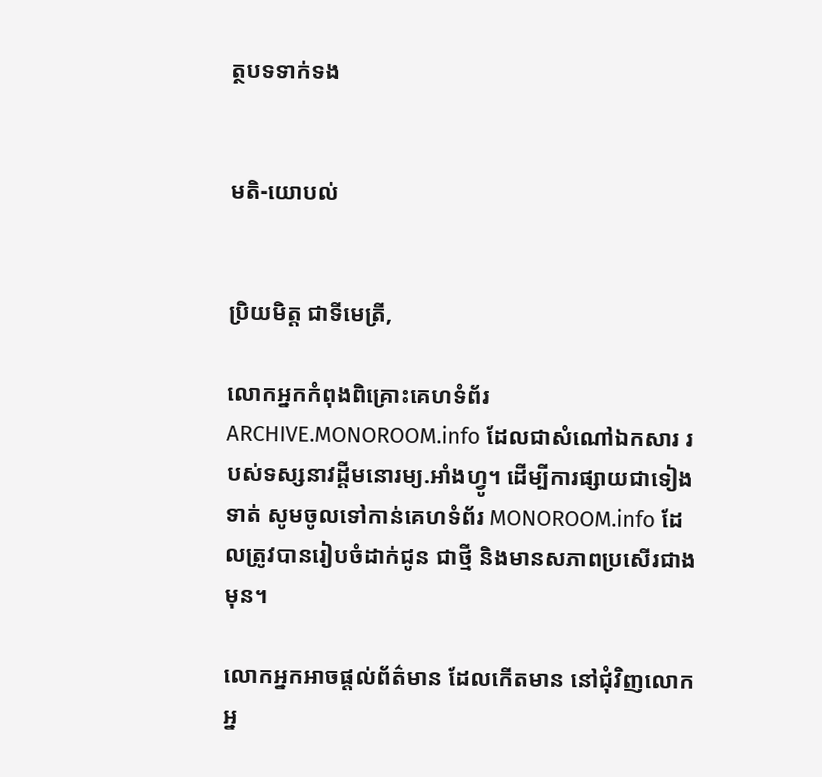ត្ថបទទាក់ទង


មតិ-យោបល់


ប្រិយមិត្ត ជាទីមេត្រី,

លោកអ្នកកំពុងពិគ្រោះគេហទំព័រ ARCHIVE.MONOROOM.info ដែលជាសំណៅឯកសារ របស់ទស្សនាវដ្ដីមនោរម្យ.អាំងហ្វូ។ ដើម្បីការផ្សាយជាទៀងទាត់ សូមចូលទៅកាន់គេហទំព័រ MONOROOM.info ដែលត្រូវបានរៀបចំដាក់ជូន ជាថ្មី និងមានសភាពប្រសើរជាងមុន។

លោកអ្នកអាចផ្ដល់ព័ត៌មាន ដែលកើតមាន នៅជុំវិញលោកអ្ន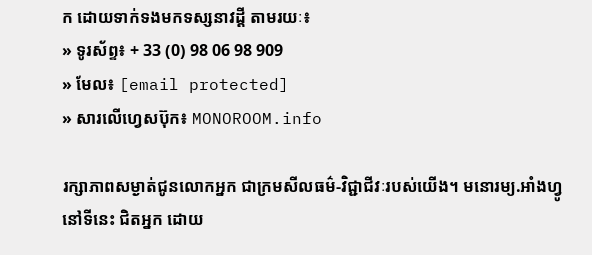ក ដោយទាក់ទងមកទស្សនាវដ្ដី តាមរយៈ៖
» ទូរស័ព្ទ៖ + 33 (0) 98 06 98 909
» មែល៖ [email protected]
» សារលើហ្វេសប៊ុក៖ MONOROOM.info

រក្សាភាពសម្ងាត់ជូនលោកអ្នក ជាក្រមសីលធម៌-វិជ្ជាជីវៈរបស់យើង។ មនោរម្យ.អាំងហ្វូ នៅទីនេះ ជិតអ្នក ដោយ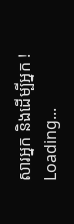សារអ្នក និងដើម្បីអ្នក !
Loading...